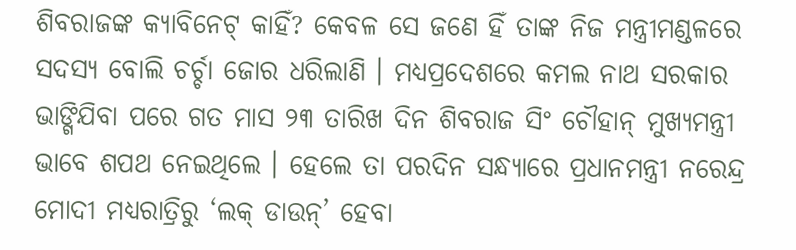ଶିବରାଜଙ୍କ କ୍ୟାବିନେଟ୍ କାହିଁ? କେବଳ ସେ ଜଣେ ହିଁ ତାଙ୍କ ନିଜ ମନ୍ତ୍ରୀମଣ୍ଡଳରେ ସଦସ୍ୟ ବୋଲି ଚର୍ଚ୍ଚା ଜୋର ଧରିଲାଣି । ମଧ୍ୟପ୍ରଦେଶରେ କମଲ ନାଥ ସରକାର ଭାଙ୍ଗିଯିବା ପରେ ଗତ ମାସ ୨୩ ତାରିଖ ଦିନ ଶିବରାଜ ସିଂ ଚୌହାନ୍ ମୁଖ୍ୟମନ୍ତ୍ରୀ ଭାବେ ଶପଥ ନେଇଥିଲେ । ହେଲେ ତା ପରଦିନ ସନ୍ଧ୍ୟାରେ ପ୍ରଧାନମନ୍ତ୍ରୀ ନରେନ୍ଦ୍ର ମୋଦୀ ମଧ୍ୟରାତ୍ରିରୁ ‘ଲକ୍ ଡାଉନ୍’ ହେବା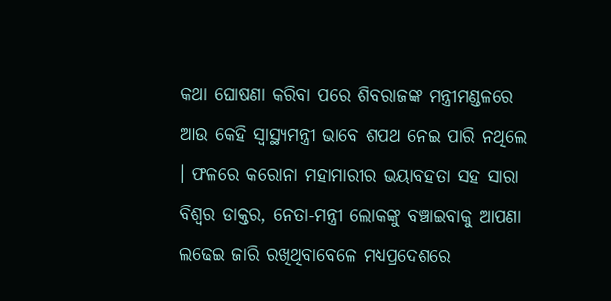କଥା ଘୋଷଣା କରିବା ପରେ ଶିବରାଜଙ୍କ ମନ୍ତ୍ରୀମଣ୍ଡଳରେ ଆଉ କେହି ସ୍ୱାସ୍ଥ୍ୟମନ୍ତ୍ରୀ ଭାବେ ଶପଥ ନେଇ ପାରି ନଥିଲେ । ଫଳରେ କରୋନା ମହାମାରୀର ଭୟାବହତା ସହ ସାରା ବିଶ୍ୱର ଡାକ୍ତର, ନେତା-ମନ୍ତ୍ରୀ ଲୋକଙ୍କୁ ବଞ୍ଚାଇବାକୁ ଆପଣା ଲଢେଇ ଜାରି ରଖିଥିବାବେଳେ ମଧ୍ୟପ୍ରଦେଶରେ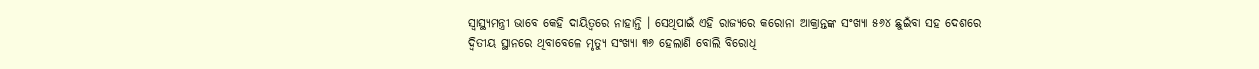ସ୍ୱାସ୍ଥ୍ୟମନ୍ତ୍ରୀ ଭାବେ କେହି ଦାୟିତ୍ୱରେ ନାହାନ୍ତି । ସେଥିପାଇଁ ଏହି ରାଜ୍ୟରେ କରୋନା ଆକ୍ରାନ୍ତଙ୍କ ସଂଖ୍ୟା ୫୬୪ ଛୁଇଁବା ସହ ଦେଶରେ ଦ୍ୱିତୀୟ ସ୍ଥାନରେ ଥିବାବେଳେ ମୃତ୍ୟୁ ସଂଖ୍ୟା ୩୬ ହେଲାଣି ବୋଲି ବିରୋଧି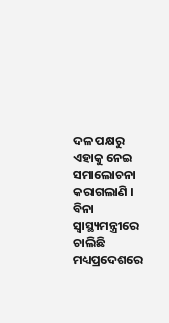ଦଳ ପକ୍ଷରୁ ଏହାକୁ ନେଇ ସମାଲୋଚନା କରାଗଲାଣି ।
ବିନା ସ୍ୱାସ୍ଥ୍ୟମନ୍ତ୍ରୀରେ ଚାଲିଛି ମଧ୍ୟପ୍ରଦେଶରେ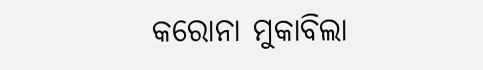କରୋନା ମୁକାବିଲା